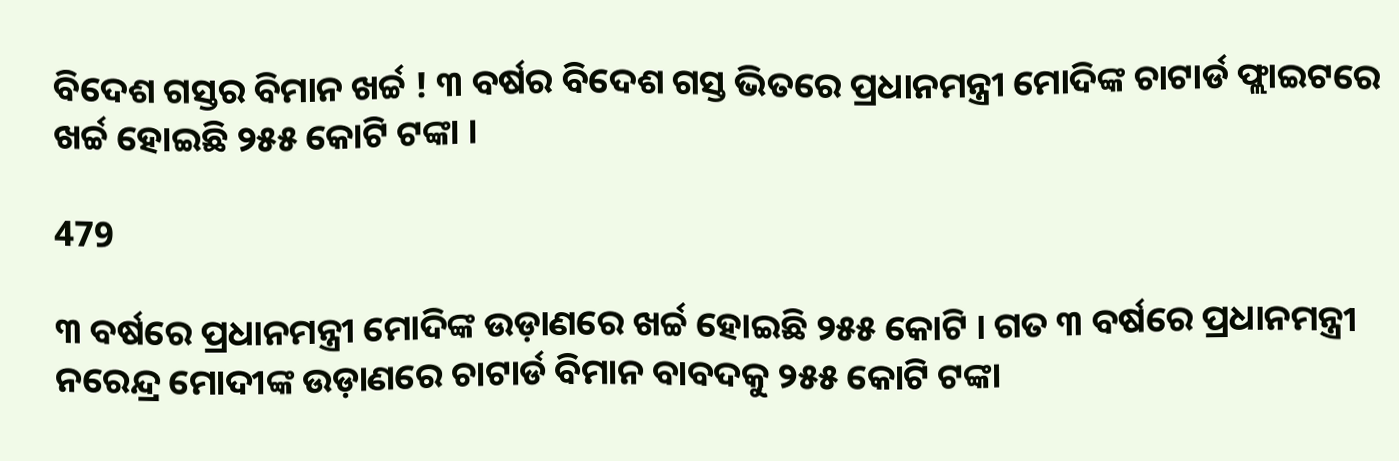ବିଦେଶ ଗସ୍ତର ବିମାନ ଖର୍ଚ୍ଚ ! ୩ ବର୍ଷର ବିଦେଶ ଗସ୍ତ ଭିତରେ ପ୍ରଧାନମନ୍ତ୍ରୀ ମୋଦିଙ୍କ ଚାଟାର୍ଡ ଫ୍ଲାଇଟରେ ଖର୍ଚ୍ଚ ହୋଇଛି ୨୫୫ କୋଟି ଟଙ୍କା ।

479

୩ ବର୍ଷରେ ପ୍ରଧାନମନ୍ତ୍ରୀ ମୋଦିଙ୍କ ଉଡ଼ାଣରେ ଖର୍ଚ୍ଚ ହୋଇଛି ୨୫୫ କୋଟି । ଗତ ୩ ବର୍ଷରେ ପ୍ରଧାନମନ୍ତ୍ରୀ ନରେନ୍ଦ୍ର ମୋଦୀଙ୍କ ଉଡ଼ାଣରେ ଚାଟାର୍ଡ ବିମାନ ବାବଦକୁ ୨୫୫ କୋଟି ଟଙ୍କା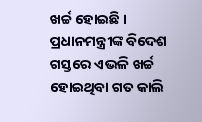ଖର୍ଚ୍ଚ ହୋଇଛି । ପ୍ରଧାନମନ୍ତ୍ରୀଙ୍କ ବିଦେଶ ଗସ୍ତରେ ଏଭଳି ଖର୍ଚ୍ଚ ହୋଇଥିବା ଗତ କାଲି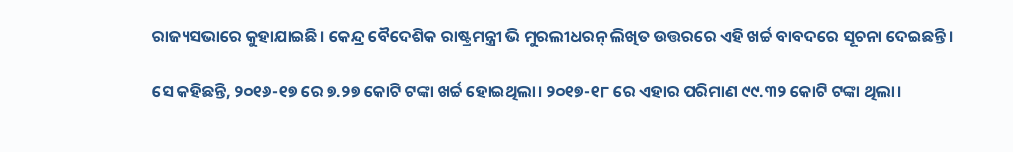ରାଜ୍ୟସଭାରେ କୁହାଯାଇଛି। କେନ୍ଦ୍ର ବୈଦେଶିକ ରାଷ୍ଟ୍ରମନ୍ତ୍ରୀ ଭି ମୁରଲୀଧରନ୍ ଲିଖିତ ଉତ୍ତରରେ ଏହି ଖର୍ଚ୍ଚ ବାବଦରେ ସୂଚନା ଦେଇଛନ୍ତି।

ସେ କହିଛନ୍ତି, ୨୦୧୬-୧୭ ରେ ୭.୨୭ କୋଟି ଟଙ୍କା ଖର୍ଚ୍ଚ ହୋଇଥିଲା। ୨୦୧୭-୧୮ ରେ ଏହାର ପରିମାଣ ୯୯.୩୨ କୋଟି ଟଙ୍କା ଥିଲା।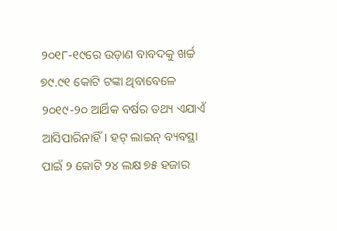୨୦୧୮-୧୯ରେ ଉଡ଼ାଣ ବାବଦକୁ ଖର୍ଚ୍ଚ ୭୯.୯୧ କୋଟି ଟଙ୍କା ଥିବାବେଳେ ୨୦୧୯-୨୦ ଆର୍ଥିକ ବର୍ଷର ତଥ୍ୟ ଏଯାଏଁ ଆସିପାରିନାହିଁ। ହଟ୍ ଲାଇନ୍ ବ୍ୟବସ୍ଥା ପାଇଁ ୨ କୋଟି ୨୪ ଲକ୍ଷ ୭୫ ହଜାର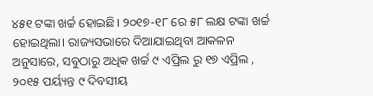୪୫୧ ଟଙ୍କା ଖର୍ଚ୍ଚ ହୋଇଛି। ୨୦୧୭-୧୮ ରେ ୫୮ ଲକ୍ଷ ଟଙ୍କା ଖର୍ଚ୍ଚ ହୋଇଥିଲା। ରାଜ୍ୟସଭାରେ ଦିଆଯାଇଥିବା ଆକଳନ ଅନୁସାରେ, ସବୁଠାରୁ ଅଧିକ ଖର୍ଚ୍ଚ ୯ ଏପ୍ରିଲ ରୁ ୧୭ ଏପ୍ରିଲ , ୨୦୧୫ ପର୍ୟ୍ୟନ୍ତ ୯ ଦିବସୀୟ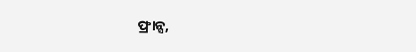ଫ୍ରାନ୍ସ,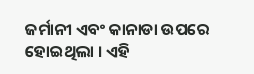ଜର୍ମାନୀ ଏବଂ କାନାଡା ଉପରେ ହୋଇଥିଲା । ଏହି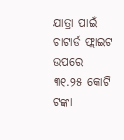ଯାତ୍ରା ପାଇଁ ଚାଟାର୍ଡ ଫ୍ଲାଇଟ ଉପରେ ୩୧.୨୫ କୋଟି ଟଙ୍କା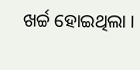ଖର୍ଚ୍ଚ ହୋଇଥିଲା ।